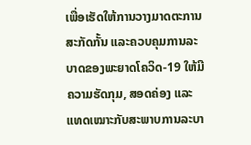ເພື່ອເຮັດໃຫ້ການວາງມາດຕະການສະກັດກັ້ນ ແລະຄວບຄຸມການລະບາດຂອງພະຍາດໂຄວິດ-19 ໃຫ້ມີຄວາມຮັດກຸມ, ສອດຄ່ອງ ແລະແທດເໝາະກັບສະພາບການລະບາ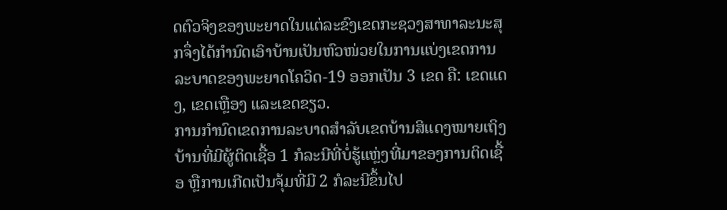ດຕົວຈິງຂອງພະຍາດໃນແຕ່ລະຂົງເຂດກະຊວງສາທາລະນະສຸກຈຶ່ງໄດ້ກໍານົດເອົາບ້ານເປັນຫົວໜ່ວຍໃນການແບ່ງເຂດການລະບາດຂອງພະຍາດໂຄວິດ-19 ອອກເປັນ 3 ເຂດ ຄື: ເຂດແດງ, ເຂດເຫຼືອງ ແລະເຂດຂຽວ.
ການກໍານົດເຂດການລະບາດສຳລັບເຂດບ້ານສິແດງໝາຍເຖິງບ້ານທີ່ມີຜູ້ຕິດເຊື້ອ 1 ກໍລະນີທີ່ບໍ່ຮູ້ແຫຼ່ງທີ່ມາຂອງການຕິດເຊື້ອ ຫຼືການເກີດເປັນຈຸ້ມທີ່ມີ 2 ກໍລະນີຂຶ້ນໄປ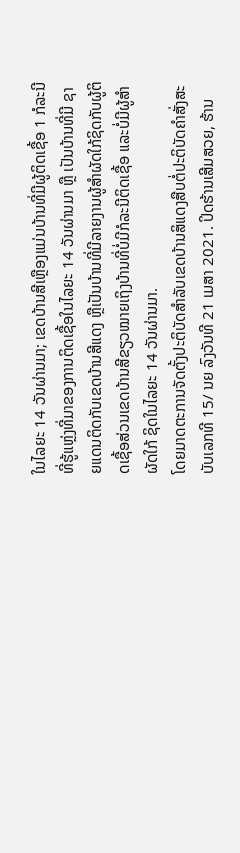ໃນໄລຍະ 14 ວັນຜ່ານມາ; ເຂດບ້ານສີເຫຼືອງແມ່ນບ້ານທີ່ມີຜູ້ຕິດເຊື້ອ 1 ກໍລະນີທີ່ຮູ້ແຫຼ່ງທີ່ມາຂອງການຕິດເຊື້ອໃນໄລຍະ 14 ວັນຜ່ານມາ ຫຼື ເປັນບ້ານທີ່ມີ ຊາຍແດນຕິດກັບເຂດບ້ານສີແດງ ຫຼືເປັນບ້ານທີ່ມີລາຍງານຜູ້ສໍາຜັດໃກ້ຊິດກັບຜູ້ຕິດເຊື້ອສ່ວນເຂດບ້ານສີຂຽວໝາຍເຖິງບ້ານທີ່ບໍ່ມີກໍລະນີຕິດເຊື້ອ ແລະບໍ່ມີຜູ້ສໍາຜັດໃກ້ ຊິດໃນໄລຍະ 14 ວັນຜ່ານມາ.
ໂດຍມາດຕະການຈັດຕັ້ງປະຕິບັດສຳລັບເຂດບ້ານສິແດງສືບຕໍ່ປະຕິບັດຄໍາສັ່ງສະບັບເລກທີ 15/ ນຍ ລົງວັນທີ 21 ເມສາ 2021. ປິດຮ້ານເສີມສວຍ, ຮ້ານ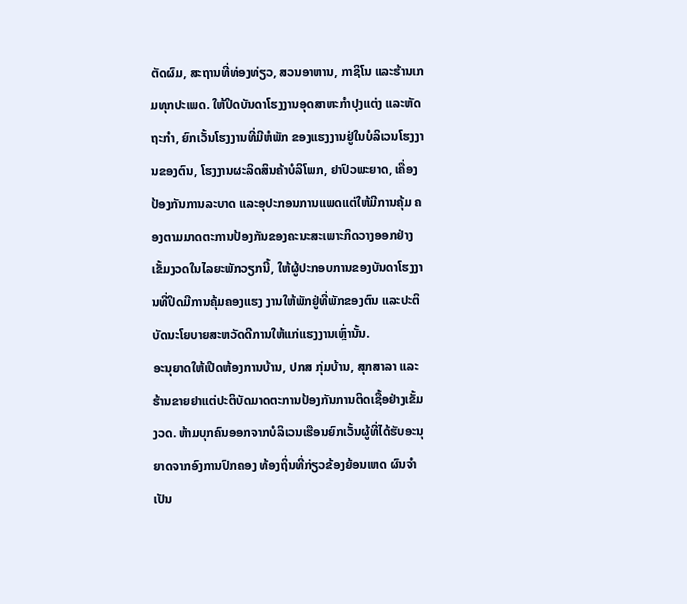ຕັດຜົມ, ສະຖານທີ່ທ່ອງທ່ຽວ, ສວນອາຫານ, ກາຊິໂນ ແລະຮ້ານເກມທຸກປະເພດ. ໃຫ້ປິດບັນດາໂຮງງານອຸດສາຫະກໍາປຸງແຕ່ງ ແລະຫັດຖະກໍາ, ຍົກເວັ້ນໂຮງງານທີ່ມີຫໍພັກ ຂອງແຮງງານຢູ່ໃນບໍລິເວນໂຮງງານຂອງຕົນ, ໂຮງງານຜະລິດສິນຄ້າບໍລິໂພກ, ຢາປົວພະຍາດ, ເຄື່ອງປ້ອງກັນການລະບາດ ແລະອຸປະກອນການແພດແຕ່ໃຫ້ມີການຄຸ້ມ ຄອງຕາມມາດຕະການປ້ອງກັນຂອງຄະນະສະເພາະກິດວາງອອກຢ່າງເຂັ້ມງວດໃນໄລຍະພັກວຽກນີ້, ໃຫ້ຜູ້ປະກອບການຂອງບັນດາໂຮງງານທີ່ປິດມີການຄຸ້ມຄອງແຮງ ງານໃຫ້ພັກຢູ່ທີ່ພັກຂອງຕົນ ແລະປະຕິບັດນະໂຍບາຍສະຫວັດດີການໃຫ້ແກ່ແຮງງານເຫຼົ່ານັ້ນ.
ອະນຸຍາດໃຫ້ເປີດຫ້ອງການບ້ານ, ປກສ ກຸ່ມບ້ານ, ສຸກສາລາ ແລະຮ້ານຂາຍຢາແຕ່ປະຕິບັດມາດຕະການປ້ອງກັນການຕິດເຊື້ອຢ່າງເຂັ້ມງວດ. ຫ້າມບຸກຄົນອອກຈາກບໍລິເວນເຮືອນຍົກເວັ້ນຜູ້ທີ່ໄດ້ຮັບອະນຸຍາດຈາກອົງການປົກຄອງ ທ້ອງຖິ່ນທີ່ກ່ຽວຂ້ອງຍ້ອນເຫດ ຜົນຈໍາເປັນ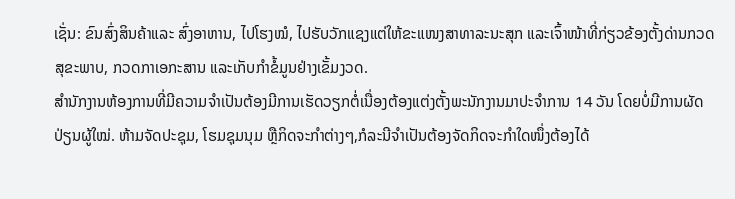ເຊັ່ນ: ຂົນສົ່ງສິນຄ້າແລະ ສົ່ງອາຫານ, ໄປໂຮງໝໍ, ໄປຮັບວັກແຊງແຕ່ໃຫ້ຂະແໜງສາທາລະນະສຸກ ແລະເຈົ້າໜ້າທີ່ກ່ຽວຂ້ອງຕັ້ງດ່ານກວດສຸຂະພາບ, ກວດກາເອກະສານ ແລະເກັບກໍາຂໍ້ມູນຢ່າງເຂັ້ມງວດ.
ສໍານັກງານຫ້ອງການທີ່ມີຄວາມຈໍາເປັນຕ້ອງມີການເຮັດວຽກຕໍ່ເນື່ອງຕ້ອງແຕ່ງຕັ້ງພະນັກງານມາປະຈໍາການ 14 ວັນ ໂດຍບໍ່ມີການຜັດປ່ຽນຜູ້ໃໝ່. ຫ້າມຈັດປະຊຸມ, ໂຮມຊຸມນຸມ ຫຼືກິດຈະກໍາຕ່າງໆ,ກໍລະນີຈໍາເປັນຕ້ອງຈັດກິດຈະກໍາໃດໜຶ່ງຕ້ອງໄດ້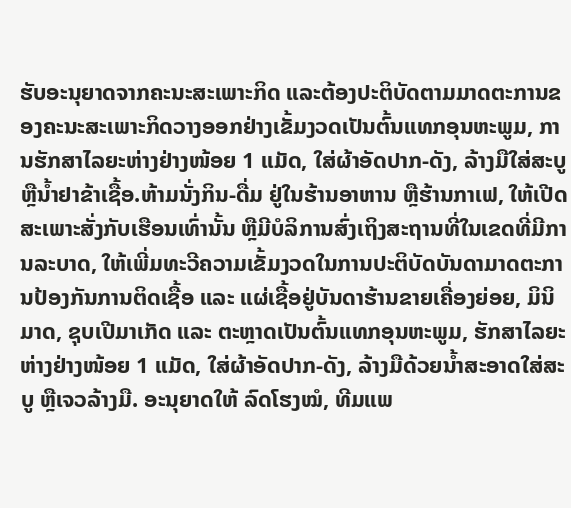ຮັບອະນຸຍາດຈາກຄະນະສະເພາະກິດ ແລະຕ້ອງປະຕິບັດຕາມມາດຕະການຂອງຄະນະສະເພາະກິດວາງອອກຢ່າງເຂັ້ມງວດເປັນຕົ້ນແທກອຸນຫະພູມ, ການຮັກສາໄລຍະຫ່າງຢ່າງໜ້ອຍ 1 ແມັດ, ໃສ່ຜ້າອັດປາກ-ດັງ, ລ້າງມືໃສ່ສະບູ ຫຼືນໍ້າຢາຂ້າເຊື້ອ.ຫ້າມນັ່ງກິນ-ດື່ມ ຢູ່ໃນຮ້ານອາຫານ ຫຼືຮ້ານກາເຟ, ໃຫ້ເປີດສະເພາະສັ່ງກັບເຮືອນເທົ່ານັ້ນ ຫຼືມີບໍລິການສົ່ງເຖິງສະຖານທີ່ໃນເຂດທີ່ມີການລະບາດ, ໃຫ້ເພີ່ມທະວີຄວາມເຂັ້ມງວດໃນການປະຕິບັດບັນດາມາດຕະການປ້ອງກັນການຕິດເຊື້ອ ແລະ ແຜ່ເຊື້ອຢູ່ບັນດາຮ້ານຂາຍເຄື່ອງຍ່ອຍ, ມິນິມາດ, ຊຸບເປີມາເກັດ ແລະ ຕະຫຼາດເປັນຕົ້ນແທກອຸນຫະພູມ, ຮັກສາໄລຍະຫ່າງຢ່າງໜ້ອຍ 1 ແມັດ, ໃສ່ຜ້າອັດປາກ-ດັງ, ລ້າງມືດ້ວຍນໍ້າສະອາດໃສ່ສະບູ ຫຼືເຈວລ້າງມື. ອະນຸຍາດໃຫ້ ລົດໂຮງໝໍ, ທີມແພ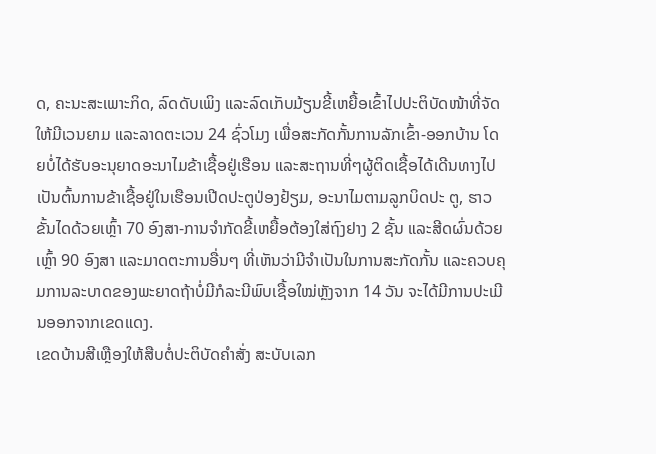ດ, ຄະນະສະເພາະກິດ, ລົດດັບເພິງ ແລະລົດເກັບມ້ຽນຂີ້ເຫຍື້ອເຂົ້າໄປປະຕິບັດໜ້າທີ່ຈັດໃຫ້ມີເວນຍາມ ແລະລາດຕະເວນ 24 ຊົ່ວໂມງ ເພື່ອສະກັດກັ້ນການລັກເຂົ້າ-ອອກບ້ານ ໂດຍບໍ່ໄດ້ຮັບອະນຸຍາດອະນາໄມຂ້າເຊື້ອຢູ່ເຮືອນ ແລະສະຖານທີ່ໆຜູ້ຕິດເຊື້ອໄດ້ເດີນທາງໄປເປັນຕົ້ນການຂ້າເຊື້ອຢູ່ໃນເຮືອນເປີດປະຕູປ່ອງຢ້ຽມ, ອະນາໄມຕາມລູກບິດປະ ຕູ, ຮາວຂັ້ນໄດດ້ວຍເຫຼົ້າ 70 ອົງສາ-ການຈໍາກັດຂີ້ເຫຍື້ອຕ້ອງໃສ່ຖົງຢາງ 2 ຊັ້ນ ແລະສີດຜົ່ນດ້ວຍເຫຼົ້າ 90 ອົງສາ ແລະມາດຕະການອື່ນໆ ທີ່ເຫັນວ່າມີຈໍາເປັນໃນການສະກັດກັ້ນ ແລະຄວບຄຸມການລະບາດຂອງພະຍາດຖ້າບໍ່ມີກໍລະນີພົບເຊື້ອໃໝ່ຫຼັງຈາກ 14 ວັນ ຈະໄດ້ມີການປະເມີນອອກຈາກເຂດແດງ.
ເຂດບ້ານສີເຫຼືອງໃຫ້ສືບຕໍ່ປະຕິບັດຄໍາສັ່ງ ສະບັບເລກ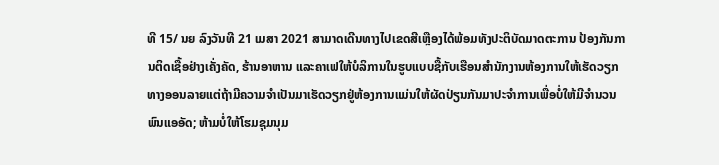ທີ 15/ ນຍ ລົງວັນທີ 21 ເມສາ 2021 ສາມາດເດີນທາງໄປເຂດສີເຫຼືອງໄດ້ພ້ອມທັງປະຕິບັດມາດຕະການ ປ້ອງກັນການຕິດເຊື້ອຢ່າງເຄັ່ງຄັດ, ຮ້ານອາຫານ ແລະຄາເຟໃຫ້ບໍລິການໃນຮູບແບບຊື້ກັບເຮືອນສໍານັກງານຫ້ອງການໃຫ້ເຮັດວຽກທາງອອນລາຍແຕ່ຖ້າມີຄວາມຈໍາເປັນມາເຮັດວຽກຢູ່ຫ້ອງການແມ່ນໃຫ້ຜັດປ່ຽນກັນມາປະຈໍາການເພື່ອບໍ່ໃຫ້ມີຈຳນວນພົນແອອັດ; ຫ້າມບໍ່ໃຫ້ໂຮມຊຸມນຸມ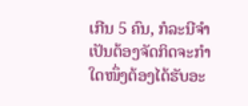ເກີນ 5 ຄົນ, ກໍລະນີຈໍາເປັນຕ້ອງຈັດກິດຈະກໍາໃດໜຶ່ງຕ້ອງໄດ້ຮັບອະ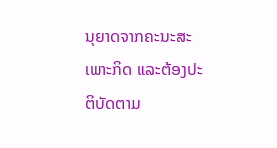ນຸຍາດຈາກຄະນະສະເພາະກິດ ແລະຕ້ອງປະຕິບັດຕາມ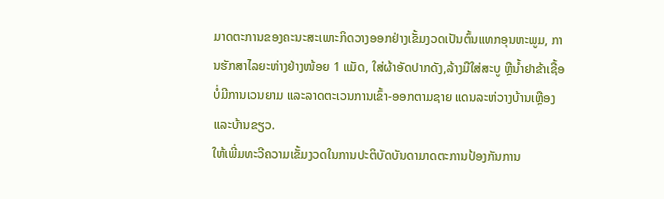ມາດຕະການຂອງຄະນະສະເພາະກິດວາງອອກຢ່າງເຂັ້ມງວດເປັນຕົ້ນແທກອຸນຫະພູມ, ການຮັກສາໄລຍະຫ່າງຢ່າງໜ້ອຍ 1 ແມັດ, ໃສ່ຜ້າອັດປາກດັງ,ລ້າງມືໃສ່ສະບູ ຫຼືນໍ້າຢາຂ້າເຊື້ອບໍ່ມີການເວນຍາມ ແລະລາດຕະເວນການເຂົ້າ-ອອກຕາມຊາຍ ແດນລະຫ່ວາງບ້ານເຫຼືອງ ແລະບ້ານຂຽວ.
ໃຫ້ເພີ່ມທະວີຄວາມເຂັ້ມງວດໃນການປະຕິບັດບັນດາມາດຕະການປ້ອງກັນການ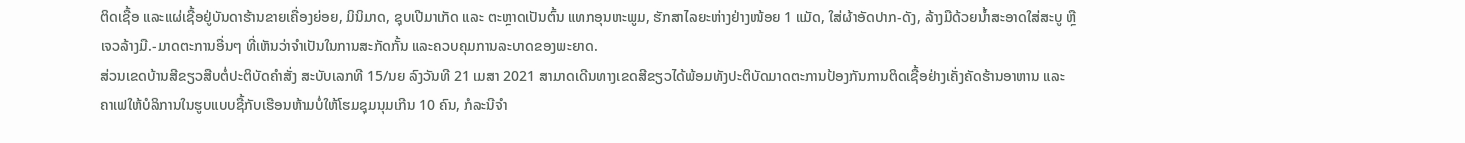ຕິດເຊື້ອ ແລະແຜ່ເຊື້ອຢູ່ບັນດາຮ້ານຂາຍເຄື່ອງຍ່ອຍ, ມິນິມາດ, ຊຸບເປີມາເກັດ ແລະ ຕະຫຼາດເປັນຕົ້ນ ແທກອຸນຫະພູມ, ຮັກສາໄລຍະຫ່າງຢ່າງໜ້ອຍ 1 ແມັດ, ໃສ່ຜ້າອັດປາກ-ດັງ, ລ້າງມືດ້ວຍນໍ້າສະອາດໃສ່ສະບູ ຫຼືເຈວລ້າງມື.-ມາດຕະການອື່ນໆ ທີ່ເຫັນວ່າຈໍາເປັນໃນການສະກັດກັ້ນ ແລະຄວບຄຸມການລະບາດຂອງພະຍາດ.
ສ່ວນເຂດບ້ານສີຂຽວສືບຕໍ່ປະຕິບັດຄໍາສັ່ງ ສະບັບເລກທີ 15/ນຍ ລົງວັນທີ 21 ເມສາ 2021 ສາມາດເດີນທາງເຂດສີຂຽວໄດ້ພ້ອມທັງປະຕິບັດມາດຕະການປ້ອງກັນການຕິດເຊື້ອຢ່າງເຄັ່ງຄັດຮ້ານອາຫານ ແລະ ຄາເຟໃຫ້ບໍລິການໃນຮູບແບບຊື້ກັບເຮືອນຫ້າມບໍ່ໃຫ້ໂຮມຊຸມນຸມເກີນ 10 ຄົນ, ກໍລະນີຈໍາ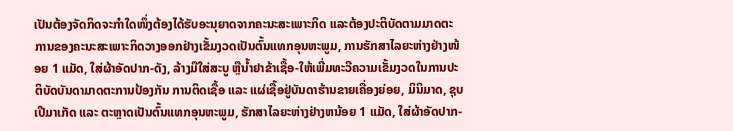ເປັນຕ້ອງຈັດກິດຈະກໍາໃດໜຶ່ງຕ້ອງໄດ້ຮັບອະນຸຍາດຈາກຄະນະສະເພາະກິດ ແລະຕ້ອງປະຕິບັດຕາມມາດຕະການຂອງຄະນະສະເພາະກິດວາງອອກຢ່າງເຂັ້ມງວດເປັນຕົ້ນແທກອຸນຫະພູມ, ການຮັກສາໄລຍະຫ່າງຢ່າງໜ້ອຍ 1 ແມັດ, ໃສ່ຜ້າອັດປາກ-ດັງ, ລ້າງມືໃສ່ສະບູ ຫຼືນໍ້າຢາຂ້າເຊື້ອ-ໃຫ້ເພີ່ມທະວີຄວາມເຂັ້ມງວດໃນການປະຕິບັດບັນດາມາດຕະການປ້ອງກັນ ການຕິດເຊື້ອ ແລະ ແຜ່ເຊື້ອຢູ່ບັນດາຮ້ານຂາຍເຄື່ອງຍ່ອຍ, ມິນິມາດ, ຊຸບເປີມາເກັດ ແລະ ຕະຫຼາດເປັນຕົ້ນແທກອຸນຫະພູມ, ຮັກສາໄລຍະຫ່າງຢ່າງຫນ້ອຍ 1 ແມັດ, ໃສ່ຜ້າອັດປາກ-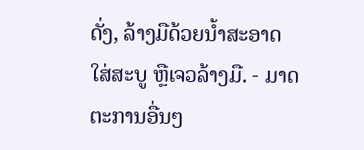ດັ່ງ, ລ້າງມືດ້ວຍນໍ້າສະອາດໃສ່ສະບູ ຫຼືເຈວລ້າງມື. - ມາດຕະການອື່ນໆ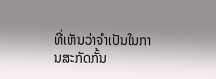ທີ່ເຫັນວ່າຈໍາເປັນໃນການສະກັດກັ້ນ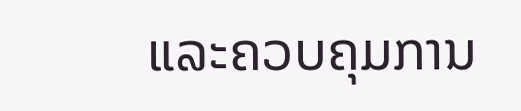ແລະຄວບຄຸມການ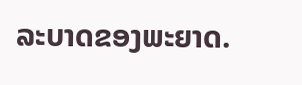ລະບາດຂອງພະຍາດ.